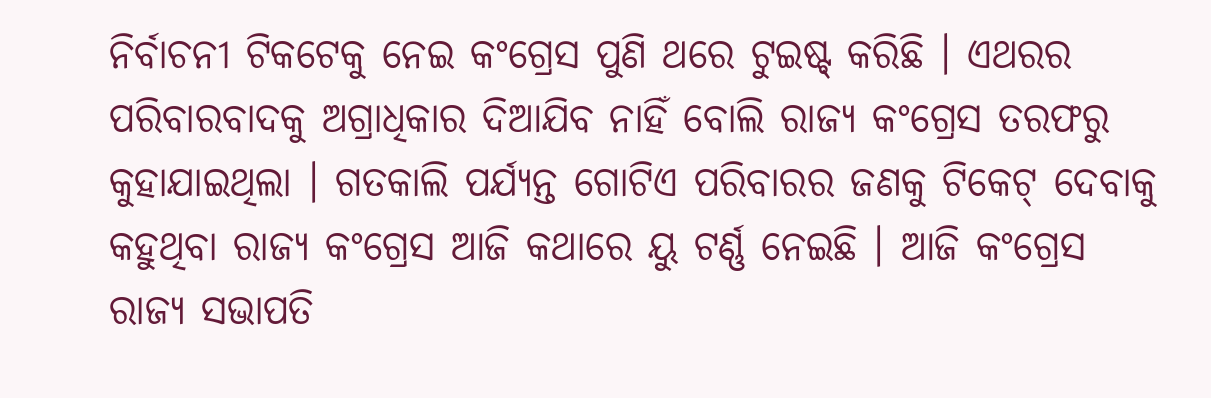ନିର୍ବାଚନୀ ଟିକଟେକୁ ନେଇ କଂଗ୍ରେସ ପୁଣି ଥରେ ଟୁଇଷ୍ଟ୍ କରିଛି । ଏଥରର ପରିବାରବାଦକୁ ଅଗ୍ରାଧିକାର ଦିଆଯିବ ନାହିଁ ବୋଲି ରାଜ୍ୟ କଂଗ୍ରେସ ତରଫରୁ କୁହାଯାଇଥିଲା । ଗତକାଲି ପର୍ଯ୍ୟନ୍ତ ଗୋଟିଏ ପରିବାରର ଜଣକୁ ଟିକେଟ୍ ଦେବାକୁ କହୁଥିବା ରାଜ୍ୟ କଂଗ୍ରେସ ଆଜି କଥାରେ ୟୁ ଟର୍ଣ୍ଣ ନେଇଛି । ଆଜି କଂଗ୍ରେସ ରାଜ୍ୟ ସଭାପତି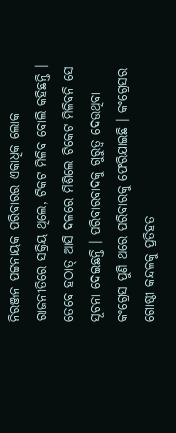ନିରଞ୍ଜନ ପଟ୍ଟନାୟକ ପରିବାରର ଏକାଧିକ ଲୋକ ରାଜନୀତିରେ ସକ୍ରିୟ ଥିଲେ, ଟିକଟ ମିଳିବ ବୋଲି କହିଛନ୍ତି । ତେବେ ହଠାତ୍ ଆସି ଦଳରେ ମିଶିଲେ ଟିକେଟ ମିଳିବନି ସେ ସୂଚନା ଦେଇଛନ୍ତି । ପରିବାରବାଦକୁ ଗୁରୁତ୍ବ ଦେଉଥିବା କଂଗ୍ରେସ ପୁଣି ଥରେ ପରିବାରକୁ ଫେରିଯାଇଛି । କଂଗ୍ରେସର ଗୋଷ୍ଠୀ କନ୍ଦଳକୁ ପ୍ରତିହତ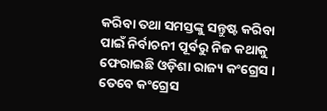କରିବା ତଥା ସମସ୍ତଙ୍କୁ ସନ୍ତୁଷ୍ଟ କରିବା ପାଇଁ ନିର୍ବାଚନୀ ପୂର୍ବରୁ ନିଜ କଥାକୁ ଫେରାଇଛି ଓଡ଼ିଶା ରାଜ୍ୟ କଂଗ୍ରେସ । ତେବେ କଂଗ୍ରେସ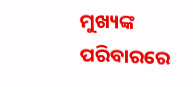ମୁଖ୍ୟଙ୍କ ପରିବାରରେ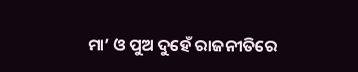ମା’ ଓ ପୁଅ ଦୁହେଁ ରାଜନୀତିରେ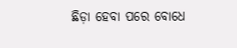ଛିଡ଼ା ହେବା ପରେ ବୋଧେ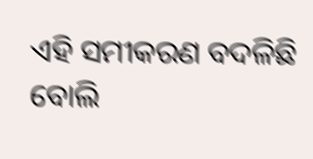ଏହି ସମୀକରଣ ବଦଳିଛି ବୋଲି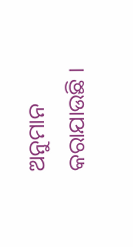ଅନୁମାନ କରାଯାଉଛି ।